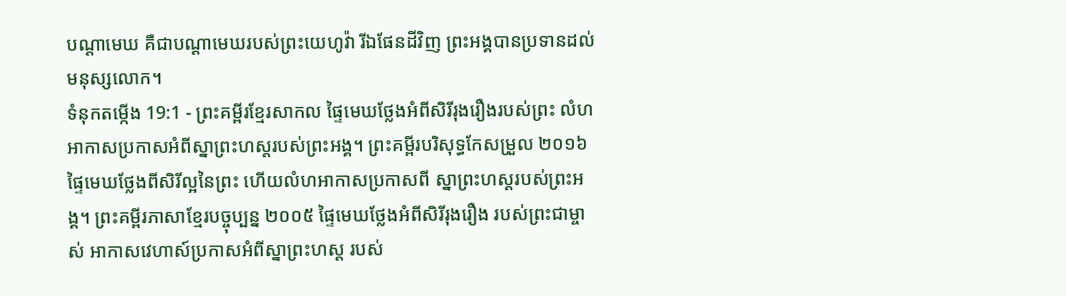បណ្ដាមេឃ គឺជាបណ្ដាមេឃរបស់ព្រះយេហូវ៉ា រីឯផែនដីវិញ ព្រះអង្គបានប្រទានដល់មនុស្សលោក។
ទំនុកតម្កើង 19:1 - ព្រះគម្ពីរខ្មែរសាកល ផ្ទៃមេឃថ្លែងអំពីសិរីរុងរឿងរបស់ព្រះ លំហអាកាសប្រកាសអំពីស្នាព្រះហស្តរបស់ព្រះអង្គ។ ព្រះគម្ពីរបរិសុទ្ធកែសម្រួល ២០១៦ ផ្ទៃមេឃថ្លែងពីសិរីល្អនៃព្រះ ហើយលំហអាកាសប្រកាសពី ស្នាព្រះហស្តរបស់ព្រះអង្គ។ ព្រះគម្ពីរភាសាខ្មែរបច្ចុប្បន្ន ២០០៥ ផ្ទៃមេឃថ្លែងអំពីសិរីរុងរឿង របស់ព្រះជាម្ចាស់ អាកាសវេហាស៍ប្រកាសអំពីស្នាព្រះហស្ដ របស់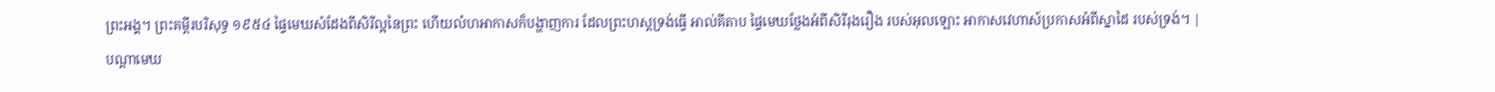ព្រះអង្គ។ ព្រះគម្ពីរបរិសុទ្ធ ១៩៥៤ ផ្ទៃមេឃសំដែងពីសិរីល្អនៃព្រះ ហើយលំហអាកាសក៏បង្ហាញការ ដែលព្រះហស្តទ្រង់ធ្វើ អាល់គីតាប ផ្ទៃមេឃថ្លែងអំពីសិរីរុងរឿង របស់អុលឡោះ អាកាសវេហាស៍ប្រកាសអំពីស្នាដៃ របស់ទ្រង់។ |
បណ្ដាមេឃ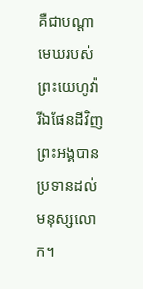គឺជាបណ្ដាមេឃរបស់ព្រះយេហូវ៉ា រីឯផែនដីវិញ ព្រះអង្គបានប្រទានដល់មនុស្សលោក។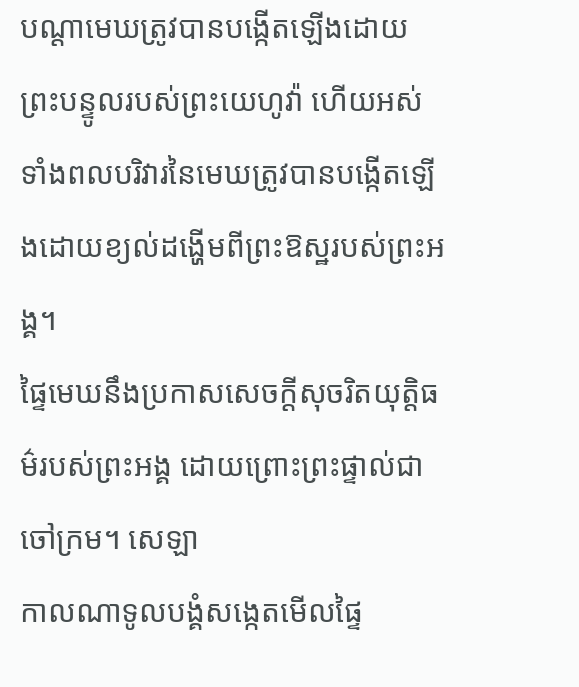បណ្ដាមេឃត្រូវបានបង្កើតឡើងដោយព្រះបន្ទូលរបស់ព្រះយេហូវ៉ា ហើយអស់ទាំងពលបរិវារនៃមេឃត្រូវបានបង្កើតឡើងដោយខ្យល់ដង្ហើមពីព្រះឱស្ឋរបស់ព្រះអង្គ។
ផ្ទៃមេឃនឹងប្រកាសសេចក្ដីសុចរិតយុត្តិធម៌របស់ព្រះអង្គ ដោយព្រោះព្រះផ្ទាល់ជាចៅក្រម។ សេឡា
កាលណាទូលបង្គំសង្កេតមើលផ្ទៃ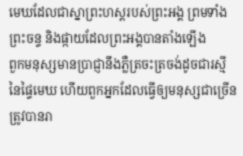មេឃដែលជាស្នាព្រះហស្តរបស់ព្រះអង្គ ព្រមទាំងព្រះចន្ទ និងផ្កាយដែលព្រះអង្គបានតាំងឡើង
ពួកមនុស្សមានប្រាជ្ញានឹងភ្លឺត្រចះត្រចង់ដូចជារស្មីនៃផ្ទៃមេឃ ហើយពួកអ្នកដែលធ្វើឲ្យមនុស្សជាច្រើនត្រូវបានរា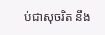ប់ជាសុចរិត នឹង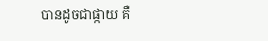បានដូចជាផ្កាយ គឺ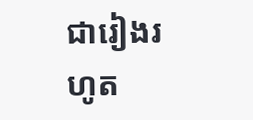ជារៀងរហូត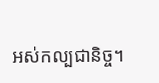អស់កល្បជានិច្ច។